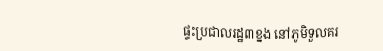ផ្ទះប្រជាលរដ្ឋ៣ខ្នង នៅភូមិទួលគរ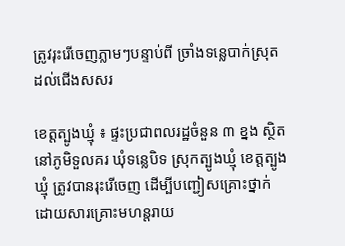ត្រូវរុះរើចេញភ្លាមៗបន្ទាប់ពី ច្រាំងទន្លេបាក់ស្រុត ដល់ជើងសសរ

ខេត្តត្បូងឃ្មុំ ៖ ផ្ទះប្រជាពលរដ្ឋចំនួន ៣ ខ្នង ស្ថិតនៅភូមិទួលគរ ឃុំទន្លេបិទ ស្រុកត្បូងឃ្មុំ ខេត្តត្បូងឃ្មុំ ត្រូវបានរុះរើចេញ ដើម្បីបញ្ជៀសគ្រោះថ្នាក់ដោយសារគ្រោះមហន្តរាយ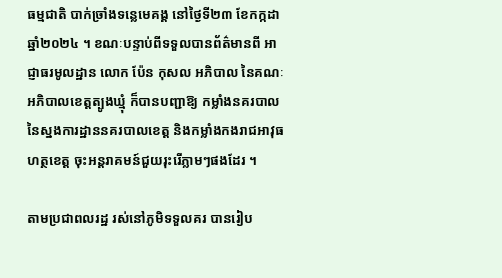ធម្មជាតិ បាក់ច្រាំងទន្លេមេគង្គ នៅថ្ងៃទី២៣ ខែកក្កដា ឆ្នាំ២០២៤ ។ ខណៈបន្ទាប់ពីទទួលបានព័ត៌មានពី អាជ្ញាធរមូលដ្ឋាន លោក ប៉ែន កុសល អភិបាល នៃគណៈអភិបាលខេត្តត្បូងឃ្មុំ ក៏បានបញ្ជាឱ្យ កម្លាំងនគរបាល នៃស្នងការដ្ឋាននគរបាលខេត្ត និងកម្លាំងកងរាជអាវុធហត្ថខេត្ត ចុះអន្តរាគមន៍ជួយរុះរើភ្លាមៗផងដែរ ។

តាមប្រជាពលរដ្ឋ រស់នៅភូមិទទួលគរ បានរៀប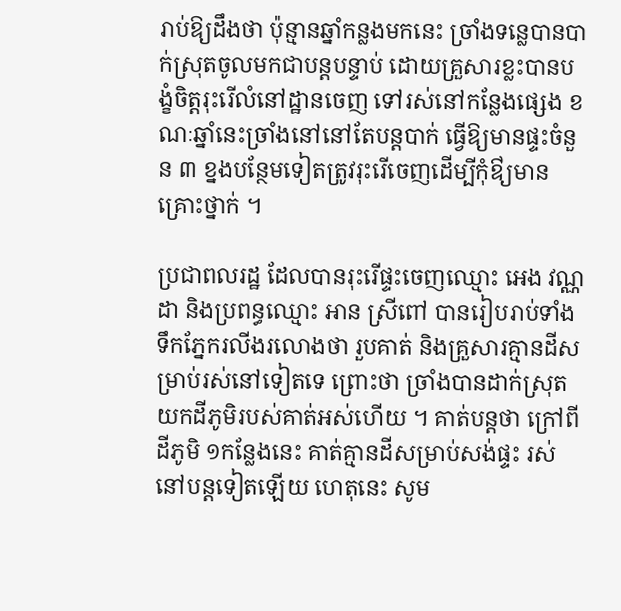រាប់ឱ្យដឹងថា ប៉ុន្មានឆ្នាំកន្លងមកនេះ ច្រាំងទន្លេបានបាក់ស្រុតចូលមកជាបន្តបន្ទាប់ ដោយគ្រួសារខ្លះបានបង្ខំចិត្តរុះរើលំនៅដ្ឋានចេញ ទៅរស់នៅកន្លែងផ្សេង ខណៈឆ្នាំនេះច្រាំងនៅនៅតែបន្តបាក់ ធ្វើឱ្យមានផ្ទះចំនួន ៣ ខ្នងបន្ថែមទៀតត្រូវរុះរើចេញដើម្បីកុំឳ្យមានគ្រោះថ្នាក់ ។

ប្រជាពលរដ្ឋ ដែលបានរុះរើផ្ទះចេញឈ្មោះ អេង វណ្ណដា និងប្រពន្ធឈ្មោះ អាន ស្រីពៅ បានរៀបរាប់ទាំងទឹកភ្នែករលីងរលោងថា រួបគាត់ និងគ្រួសារគ្មានដីសម្រាប់រស់នៅទៀតទេ ព្រោះថា ច្រាំងបានដាក់ស្រុតយកដីភូមិរបស់គាត់អស់ហើយ ។ គាត់បន្តថា ក្រៅពីដីភូមិ ១កន្លែងនេះ គាត់គ្មានដីសម្រាប់សង់ផ្ទះ រស់នៅបន្តទៀតឡើយ ហេតុនេះ សូម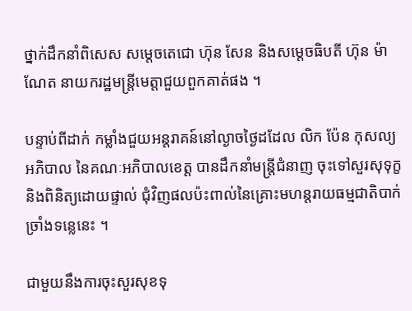ថ្នាក់ដឹកនាំពិសេស សម្តេចតេជោ ហ៊ុន សែន និងសម្តេចធិបតី ហ៊ុន ម៉ាណែត នាយករដ្ឋមន្ត្រីមេត្តាជួយពួកគាត់ផង ។

បន្ទាប់ពីដាក់ កម្លាំងជួយអន្តរាគន៍នៅល្ងាចថ្ងៃដដែល លិក ប៉ែន កុសល្យ អភិបាល នៃគណៈអភិបាលខេត្ត បានដឹកនាំមន្ត្រីជំនាញ ចុះទៅសួរសុទុក្ខ និងពិនិត្យដោយផ្ទាល់ ជុំវិញផលប៉ះពាល់នៃគ្រោះមហន្តរាយធម្មជាតិបាក់ច្រាំងទន្លេនេះ ។

ជាមួយនឹងការចុះសួរសុខទុ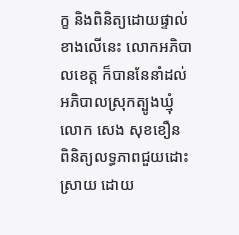ក្ខ និងពិនិត្យដោយផ្ទាល់ខាងលើនេះ លោកអភិបាលខេត្ត ក៏បាននែនាំដល់អភិបាលស្រុកត្បូងឃ្មុំ លោក សេង សុខខឿន ពិនិត្យលទ្ធភាពជួយដោះស្រាយ ដោយ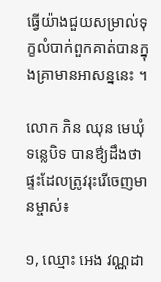ធ្វើយ៉ាងជួយសម្រាល់ទុក្ខលំបាក់ពួកគាត់បានក្នុងគ្រាមានអាសន្ននេះ ។

លោក ភិន ឈុន មេឃុំទន្លេបិទ បានឳ្យដឹងថា ផ្ទះដែលត្រូវរុះរើចេញមានម្ចាស់៖

១, ឈ្មោះ អេង វណ្ណដា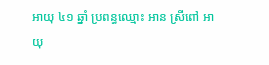អាយុ ៤១ ឆ្នាំ ប្រពន្ធឈ្មោះ អាន ស្រីពៅ អាយុ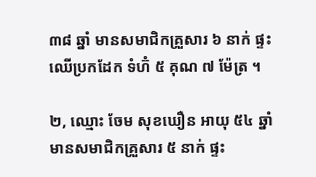៣៨ ឆ្នាំ មានសមាជិកគ្រួសារ ៦ នាក់ ផ្ទះឈើប្រកដែក ទំហ៊ំ ៥ គុណ ៧ ម៉ែត្រ ។

២, ឈ្មោះ ចែម សុខឃឿន អាយុ ៥៤ ឆ្នាំ មានសមាជិកគ្រួសារ ៥ នាក់ ផ្ទះ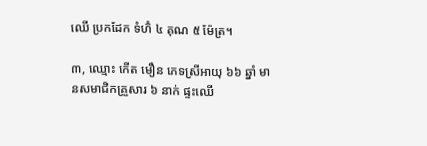ឈើ ប្រកដែក ទំហ៊ំ ៤ គុណ ៥ ម៉ែត្រ។

៣, ឈ្មោះ កើត មឿន ភេទស្រីអាយុ ៦៦ ឆ្នាំ មានសមាជិកគ្រួសារ ៦ នាក់ ផ្ទះឈើ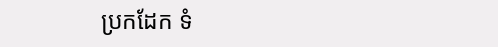ប្រកដែក ទំ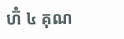ហ៊ំ ៤ គុណ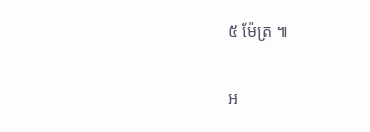៥ ម៉ែត្រ ៕

អ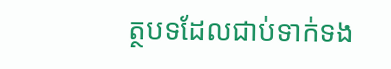ត្ថបទដែលជាប់ទាក់ទង